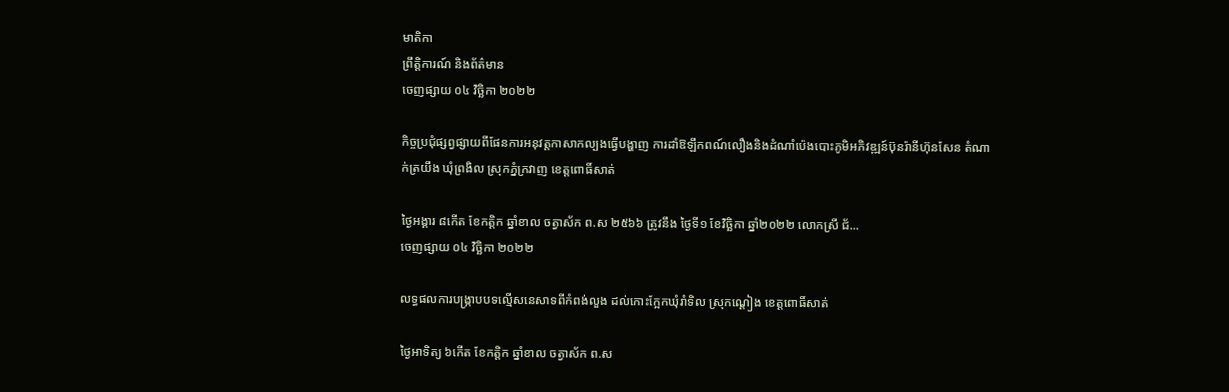មាតិកា
ព្រឹត្តិការណ៍ និងព័ត៌មាន
ចេញផ្សាយ ០៤ វិច្ឆិកា ២០២២

កិច្ចប្រជុំផ្សព្វផ្សាយពីផែនការអនុវត្តកាសាកល្បងធ្វើបង្ហាញ ការដាំឱឡឹកពណ៍លឿងនិងដំណាំប៉េងបោះភូមិអភិវឌ្ឍន៍ប៊ុនរ៉ានីហ៊ុនសែន តំណាក់ត្រយឹង ឃុំព្រងិល ស្រុកភ្នំក្រវាញ ខេត្តពោធិ៍សាត់

ថ្ងៃអង្គារ ៨កើត ខែកត្តិក ឆ្នាំខាល ចត្វាស័ក ព.ស ២៥៦៦ ត្រូវនឹង ថ្ងៃទី១ ខែវិច្ឆិកា ឆ្នាំ២០២២ លោកស្រី ជ័...
ចេញផ្សាយ ០៤ វិច្ឆិកា ២០២២

លទ្ធផលការបង្ក្រាបបទល្មើសនេសាទពីកំពង់លួង ដល់កោះក្អែកឃុំរាំទិល ស្រុកណ្តៀង ខេត្តពោធិ៍សាត់

ថ្ងៃអាទិត្យ ៦កើត ខែកត្តិក ឆ្នាំខាល ចត្វាស័ក ព.ស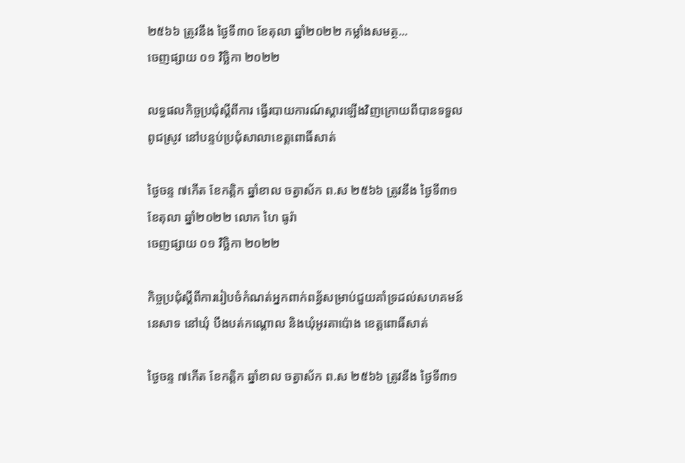២៥៦៦ ត្រូវនឹង ថ្ងៃទី៣០ ខែតុលា ឆ្នាំ២០២២ កម្លាំងសមត្ថ...
ចេញផ្សាយ ០១ វិច្ឆិកា ២០២២

លទ្ធផលកិច្ចប្រជុំស្តីពីការ ធ្វើរបាយការណ៍ស្តារឡើងវិញក្រោយពីបានទទួលពូជស្រូវ នៅបន្ទប់ប្រជុំសាលាខេត្តពោធិ៍សាត់

ថ្ងៃចន្ទ ៧កើត ខែកត្តិក ឆ្នាំខាល ចត្វាស័ក ព.ស ២៥៦៦ ត្រូវនឹង ថ្ងៃទី៣១ ខែតុលា ឆ្នាំ២០២២ លោក ហៃ ធូរ៉ា
ចេញផ្សាយ ០១ វិច្ឆិកា ២០២២

កិច្ចប្រជុំស្តីពីការរៀបចំកំណត់អ្នកពាក់ពន័្ធសម្រាប់ជួយគាំទ្រដល់សហគមន៍នេសាទ នៅឃុំ បឹងបត់កណ្តោល និងឃុំអូរតាប៉ោង ខេត្តពោធិ៍សាត់

ថ្ងៃចន្ទ ៧កើត ខែកត្តិក ឆ្នាំខាល ចត្វាស័ក ព.ស ២៥៦៦ ត្រូវនឹង ថ្ងៃទី៣១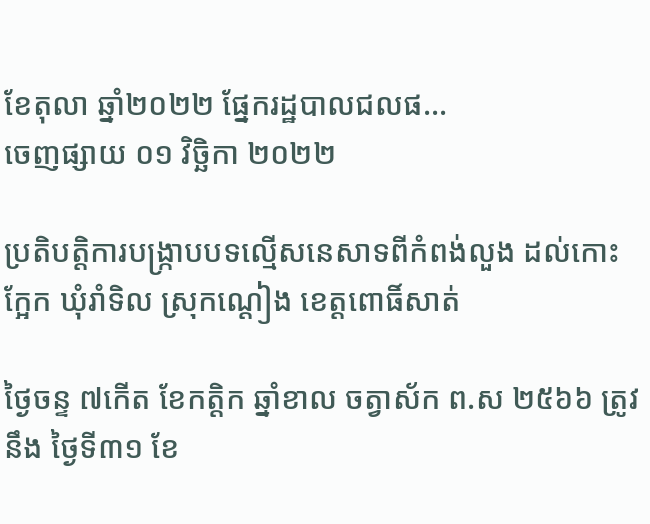ខែតុលា ឆ្នាំ២០២២ ផ្នែករដ្ឋបាលជលផ...
ចេញផ្សាយ ០១ វិច្ឆិកា ២០២២

ប្រតិបត្តិការបង្ក្រាបបទល្មើសនេសាទពីកំពង់លួង ដល់កោះក្អែក ឃុំរាំទិល ស្រុកណ្តៀង ខេត្តពោធិ៍សាត់

ថ្ងៃចន្ទ ៧កើត ខែកត្តិក ឆ្នាំខាល ចត្វាស័ក ព.ស ២៥៦៦ ត្រូវនឹង ថ្ងៃទី៣១ ខែ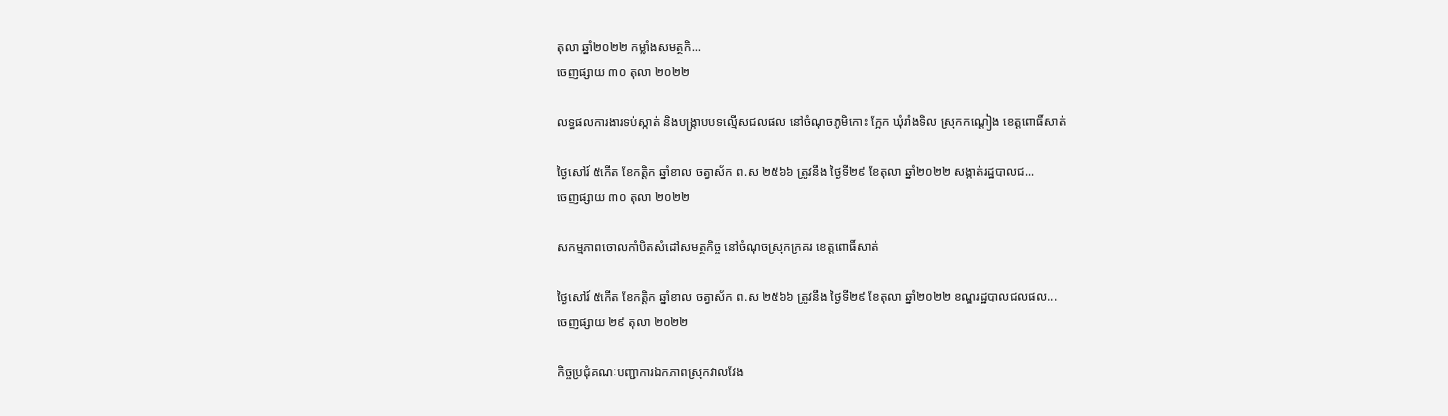តុលា ឆ្នាំ២០២២ កម្លាំងសមត្ថកិ...
ចេញផ្សាយ ៣០ តុលា ២០២២

លទ្ធផលការងារទប់ស្កាត់ និងបង្រ្កាបបទល្មើសជលផល នៅចំណុចភូមិកោះ ក្អែក ឃុំរាំងទិល ស្រុកកណ្ដៀង ខេត្តពោធិ៍សាត់

ថ្ងៃសៅរ៍ ៥កើត ខែកត្តិក ឆ្នាំខាល ចត្វាស័ក ព.ស ២៥៦៦ ត្រូវនឹង ថ្ងៃទី២៩ ខែតុលា ឆ្នាំ២០២២ សង្កាត់រដ្ឋបាលជ...
ចេញផ្សាយ ៣០ តុលា ២០២២

សកម្មភាពចោលកាំបិតសំដៅសមត្ថកិច្ច នៅចំណុចស្រុកក្រគរ ខេត្តពោធិ៍សាត់

ថ្ងៃសៅរ៍ ៥កើត ខែកត្តិក ឆ្នាំខាល ចត្វាស័ក ព.ស ២៥៦៦ ត្រូវនឹង ថ្ងៃទី២៩ ខែតុលា ឆ្នាំ២០២២ ខណ្ឌរដ្ឋបាលជលផល...
ចេញផ្សាយ ២៩ តុលា ២០២២

កិច្ចប្រជុំគណៈបញ្ជាការឯកភាពស្រុកវាលវែង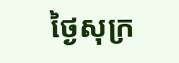ថ្ងៃសុក្រ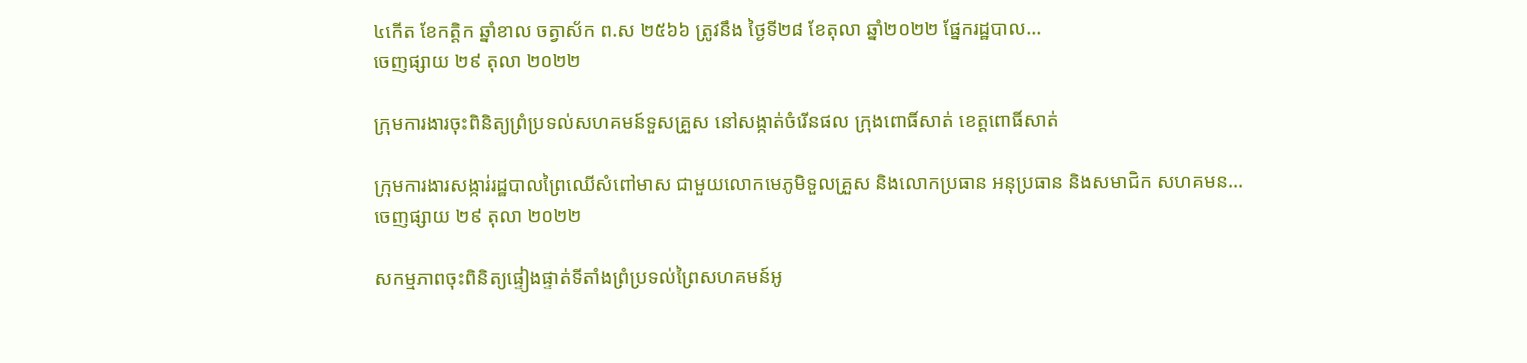៤កើត ខែកត្តិក ឆ្នាំខាល ចត្វាស័ក ព.ស ២៥៦៦ ត្រូវនឹង ថ្ងៃទី២៨ ខែតុលា ឆ្នាំ២០២២ ផ្នែករដ្ឋបាល...
ចេញផ្សាយ ២៩ តុលា ២០២២

ក្រុមការងារចុះពិនិត្យព្រំប្រទល់សហគមន៍ទួសគ្រួស នៅសង្កាត់ចំរើនផល ក្រុងពោធិ៍សាត់ ខេត្តពោធិ៍សាត់

ក្រុមការងារសង្ការ់រដ្ឋបាលព្រៃឈើសំពៅមាស ជាមួយលោកមេភូមិទួលគ្រួស និងលោកប្រធាន អនុប្រធាន និងសមាជិក សហគមន...
ចេញផ្សាយ ២៩ តុលា ២០២២

សកម្មភាពចុះពិនិត្យផ្ទៀងផ្ទាត់ទីតាំងព្រំប្រទល់ព្រៃសហគមន៍អូ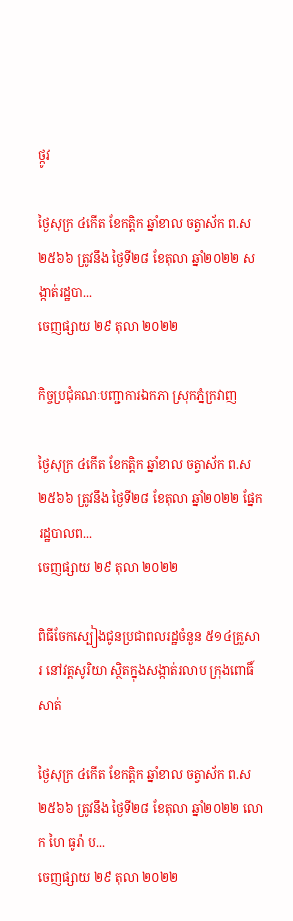ថ្កូវ

ថ្ងៃសុក្រ ៤កើត ខែកត្តិក ឆ្នាំខាល ចត្វាស័ក ព.ស ២៥៦៦ ត្រូវនឹង ថ្ងៃទី២៨ ខែតុលា ឆ្នាំ២០២២ សង្កាត់រដ្ឋបា...
ចេញផ្សាយ ២៩ តុលា ២០២២

កិច្ចប្រជុំគណៈបញ្ជាការឯកភា ស្រុកភ្នំក្រវាញ

ថ្ងៃសុក្រ ៤កើត ខែកត្តិក ឆ្នាំខាល ចត្វាស័ក ព.ស ២៥៦៦ ត្រូវនឹង ថ្ងៃទី២៨ ខែតុលា ឆ្នាំ២០២២ ផ្នែករដ្ឋបាលព...
ចេញផ្សាយ ២៩ តុលា ២០២២

ពិធីចែកស្បៀងជូនប្រជាពលរដ្ឋចំនួន ៥១៤គ្រួសារ នៅវត្តសូរិយា ស្ថិតក្នុងសង្កាត់រលាប ក្រុងពោធិ៍សាត់

ថ្ងៃសុក្រ ៤កើត ខែកត្តិក ឆ្នាំខាល ចត្វាស័ក ព.ស ២៥៦៦ ត្រូវនឹង ថ្ងៃទី២៨ ខែតុលា ឆ្នាំ២០២២ លោក ហៃ ធូរ៉ា ប...
ចេញផ្សាយ ២៩ តុលា ២០២២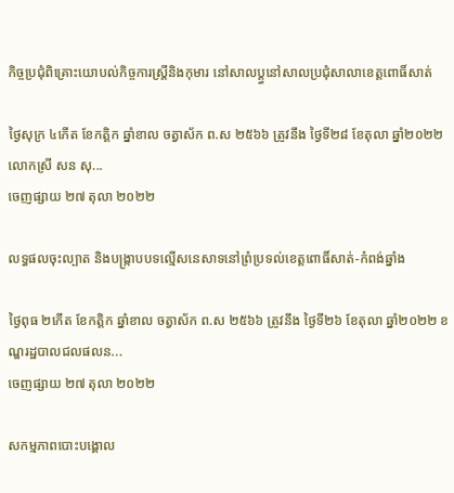កិច្ចប្រជុំពិគ្រោះយោបល់កិច្ចការស្រ្តីនិងកុមារ នៅសាលប្ត្ធនៅសាលប្រជុំសាលាខេត្តពោធិ៍សាត់

ថ្ងៃសុក្រ ៤កើត ខែកត្តិក ឆ្នាំខាល ចត្វាស័ក ព.ស ២៥៦៦ ត្រូវនឹង ថ្ងៃទី២៨ ខែតុលា ឆ្នាំ២០២២ លោកស្រី សន សុ...
ចេញផ្សាយ ២៧ តុលា ២០២២

លទ្ធផលចុះល្បាត និងបង្ក្រាបបទល្មើសនេសាទនៅព្រំប្រទល់ខេត្ដពោធិ៍សាត់-កំពង់ឆ្នាំង

ថ្ងៃពុធ ២កើត ខែកត្តិក ឆ្នាំខាល ចត្វាស័ក ព.ស ២៥៦៦ ត្រូវនឹង ថ្ងៃទី២៦ ខែតុលា ឆ្នាំ២០២២ ខណ្ឌរដ្ឋបាលជលផលន...
ចេញផ្សាយ ២៧ តុលា ២០២២

សកម្មភាពបោះបង្គោល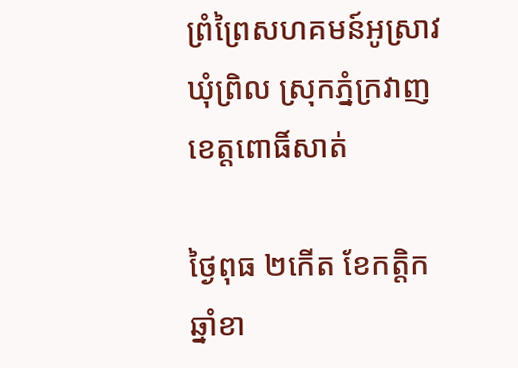ព្រំព្រៃសហគមន៍អូស្រាវ ឃុំព្រិល ស្រុកភ្នំក្រវាញ ខេត្តពោធិ៍សាត់

ថ្ងៃពុធ ២កើត ខែកត្តិក ឆ្នាំខា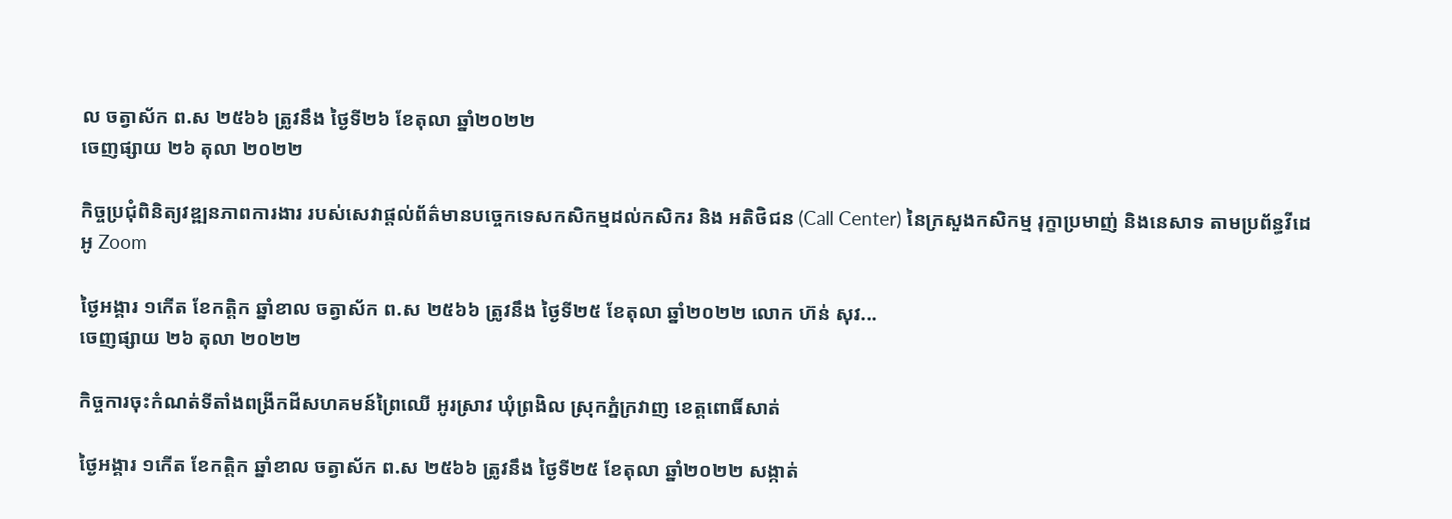ល ចត្វាស័ក ព.ស ២៥៦៦ ត្រូវនឹង ថ្ងៃទី២៦ ខែតុលា ឆ្នាំ២០២២
ចេញផ្សាយ ២៦ តុលា ២០២២

កិច្ចប្រជុំពិនិត្យវឌ្ឍនភាពការងារ របស់សេវាផ្តល់ព័ត៌មានបច្ចេកទេសកសិកម្មដល់កសិករ និង អតិថិជន (Call Center) នៃក្រសួងកសិកម្ម រុក្ខាប្រមាញ់ និងនេសាទ តាមប្រព័ន្ធវីដេអូ Zoom

ថ្ងៃអង្គារ ១កើត ខែកត្តិក ឆ្នាំខាល ចត្វាស័ក ព.ស ២៥៦៦ ត្រូវនឹង ថ្ងៃទី២៥ ខែតុលា ឆ្នាំ២០២២ លោក ហ៊ន់ សុវ...
ចេញផ្សាយ ២៦ តុលា ២០២២

កិច្ចការចុះកំណត់ទីតាំងពង្រីកដីសហគមន៍ព្រៃឈើ អូរស្រាវ ឃុំព្រងិល ស្រុកភ្នំក្រវាញ ខេត្តពោធិ៍សាត់

ថ្ងៃអង្គារ ១កើត ខែកត្តិក ឆ្នាំខាល ចត្វាស័ក ព.ស ២៥៦៦ ត្រូវនឹង ថ្ងៃទី២៥ ខែតុលា ឆ្នាំ២០២២ សង្កាត់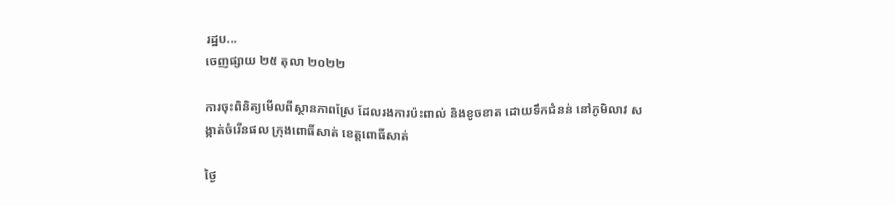រដ្ឋប...
ចេញផ្សាយ ២៥ តុលា ២០២២

ការចុះពិនិត្យមើលពីស្ថានភាពស្រែ ដែលរងការប៉ះពាល់ និងខូចខាត ដោយទឹកជំនន់ នៅភូមិលាវ សង្កាត់ចំរើនផល ក្រុងពោធិ៍សាត់ ខេត្តពោធិ៍សាត់

ថ្ងៃ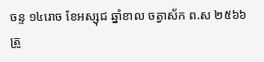ចន្ទ ១៤រោច ខែអស្សុជ ឆ្នាំខាល ចត្វាស័ក ព.ស ២៥៦៦ ត្រូ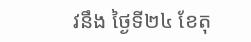វនឹង ថ្ងៃទី២៤ ខែតុ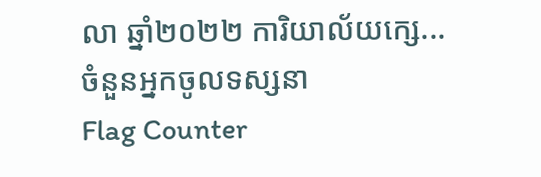លា ឆ្នាំ២០២២ ការិយាល័យក្សេ...
ចំនួនអ្នកចូលទស្សនា
Flag Counter